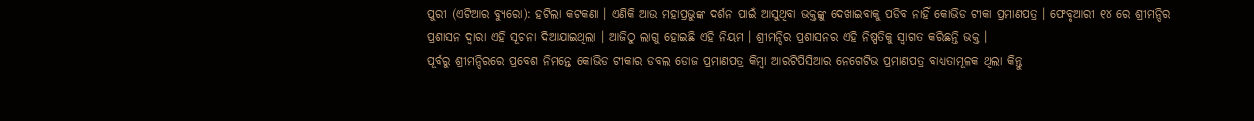ପୁରୀ (ଏଟିଆର ବ୍ୟୁରୋ): ହଟିଲା କଟକଣା । ଏଣିକି ଆଉ ମହାପ୍ରଭୁଙ୍କ ଦର୍ଶନ ପାଇଁ ଆସୁଥିବା ଭକ୍ତଙ୍କୁ ଦେଖାଇବାକୁ ପଡିବ ନାହିଁ କୋଭିଡ ଟୀକା ପ୍ରମାଣପତ୍ର । ଫେବୃଆରୀ ୧୪ ରେ ଶ୍ରୀମନ୍ଦିର ପ୍ରଶାସନ ଦ୍ୱାରା ଏହି ସୂଚନା ଦିଆଯାଇଥିଲା । ଆଜିଠୁ ଲାଗୁ ହୋଇଛି ଏହି ନିୟମ । ଶ୍ରୀମନ୍ଦିର ପ୍ରଶାସନର ଏହି ନିଷ୍ପତିକୁ ସ୍ୱାଗତ କରିଛନ୍ତି ଭକ୍ତ ।
ପୂର୍ବରୁ ଶ୍ରୀମନ୍ଦିରରେ ପ୍ରବେଶ ନିମନ୍ତେ କୋଭିଡ ଟୀକାର ଡବଲ ଡୋଜ ପ୍ରମାଣପତ୍ର କିମ୍ବା ଆରଟିପିସିଆର ନେଗେଟିଭ ପ୍ରମାଣପତ୍ର ବାଧ୍ୟତାମୂଳକ ଥିଲା କିନ୍ତୁ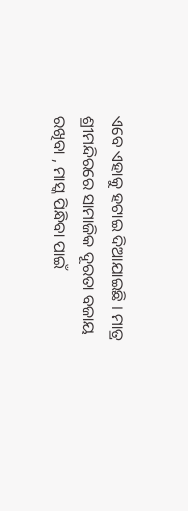ଏବେ ଏହାକୁ ହଟାଇ ଦିଆଯାଇଛି । ମାତ୍ର ଶ୍ରୀମନ୍ଦିରରେ ସାମାଜିକ ଦୂରତା ବଜାୟ ରଖିବା , ମାସ୍କ ପିନ୍ଧିବା ପାଇଁ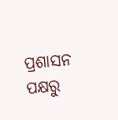ପ୍ରଶାସନ ପକ୍ଷରୁ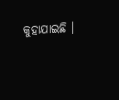କୁହାଯାଇଛି ।